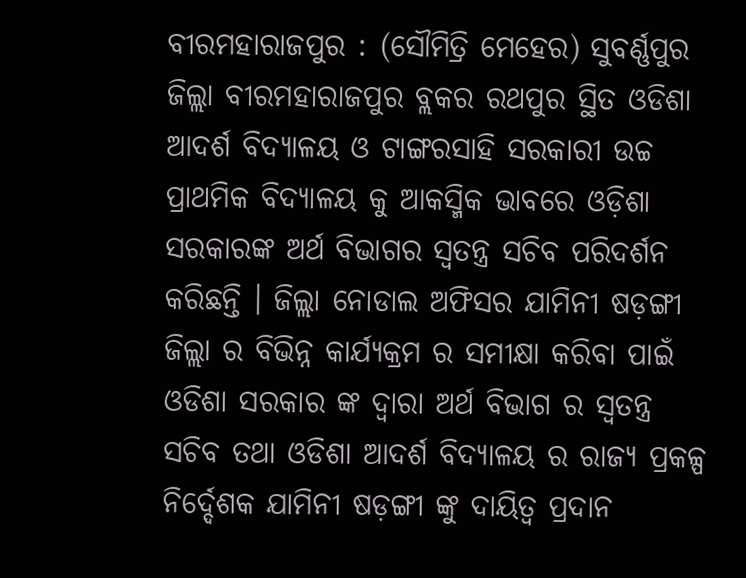ବୀରମହାରାଜପୁର : (ସୌମିତ୍ରି ମେହେର) ସୁବର୍ଣ୍ଣପୁର ଜିଲ୍ଲା ବୀରମହାରାଜପୁର ବ୍ଲକର ରଥପୁର ସ୍ଥିତ ଓଡିଶା ଆଦର୍ଶ ବିଦ୍ୟାଳୟ ଓ ଟାଙ୍ଗରସାହି ସରକାରୀ ଉଚ୍ଚ ପ୍ରାଥମିକ ବିଦ୍ୟାଳୟ କୁ ଆକସ୍ମିକ ଭାବରେ ଓଡ଼ିଶା ସରକାରଙ୍କ ଅର୍ଥ ବିଭାଗର ସ୍ବତନ୍ତ୍ର ସଚିବ ପରିଦର୍ଶନ କରିଛନ୍ତି । ଜିଲ୍ଲା ନୋଡାଲ ଅଫିସର ଯାମିନୀ ଷଡ଼ଙ୍ଗୀ ଜିଲ୍ଲା ର ବିଭିନ୍ନ କାର୍ଯ୍ୟକ୍ରମ ର ସମୀକ୍ଷା କରିବା ପାଇଁ ଓଡିଶା ସରକାର ଙ୍କ ଦ୍ୱାରା ଅର୍ଥ ବିଭାଗ ର ସ୍ୱତନ୍ତ୍ର ସଚିବ ତଥା ଓଡିଶା ଆଦର୍ଶ ବିଦ୍ୟାଳୟ ର ରାଜ୍ୟ ପ୍ରକଳ୍ପ ନିର୍ଦ୍ଦେଶକ ଯାମିନୀ ଷଡ଼ଙ୍ଗୀ ଙ୍କୁ ଦାୟିତ୍ୱ ପ୍ରଦାନ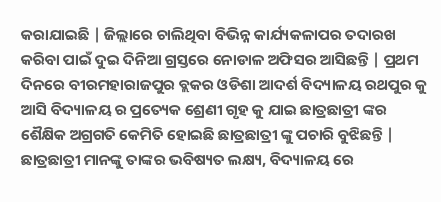କରାଯାଇଛି | ଜିଲ୍ଲାରେ ଚାଲିଥିବା ବିଭିନ୍ନ କାର୍ଯ୍ୟକଳାପର ତଦାରଖ କରିବା ପାଇଁ ଦୁଇ ଦିନିଆ ଗ୍ରସ୍ତରେ ନୋଡାଳ ଅଫିସର ଆସିଛନ୍ତି | ପ୍ରଥମ ଦିନରେ ବୀରମହାରାଜପୁର ବ୍ଲକର ଓଡିଶା ଆଦର୍ଶ ବିଦ୍ୟାଳୟ ରଥପୁର କୁ ଆସି ବିଦ୍ୟାଳୟ ର ପ୍ରତ୍ୟେକ ଶ୍ରେଣୀ ଗୃହ କୁ ଯାଇ ଛାତ୍ରଛାତ୍ରୀ ଙ୍କର ଶୈକ୍ଷିକ ଅଗ୍ରଗତି କେମିତି ହୋଇଛି ଛାତ୍ରଛାତ୍ରୀ ଙ୍କୁ ପଚାରି ବୁଝିଛନ୍ତି | ଛାତ୍ରଛାତ୍ରୀ ମାନଙ୍କୁ ତାଙ୍କର ଭବିଷ୍ୟତ ଲକ୍ଷ୍ୟ, ବିଦ୍ୟାଳୟ ରେ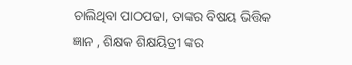ଚାଲିଥିବା ପାଠପଢା, ତାଙ୍କର ବିଷୟ ଭିତ୍ତିକ ଜ୍ଞାନ , ଶିକ୍ଷକ ଶିକ୍ଷୟିତ୍ରୀ ଙ୍କର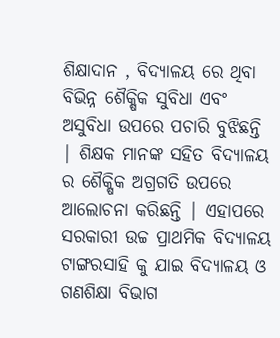ଶିକ୍ଷାଦାନ , ବିଦ୍ୟାଳୟ ରେ ଥିବା ବିଭିନ୍ନ ଶୈକ୍ଷିକ ସୁବିଧା ଏବଂ ଅସୁବିଧା ଉପରେ ପଚାରି ବୁଝିଛନ୍ତି | ଶିକ୍ଷକ ମାନଙ୍କ ସହିତ ବିଦ୍ୟାଳୟ ର ଶୈକ୍ଷିକ ଅଗ୍ରଗତି ଉପରେ ଆଲୋଚନା କରିଛନ୍ତି | ଏହାପରେ ସରକାରୀ ଉଚ୍ଚ ପ୍ରାଥମିକ ବିଦ୍ୟାଳୟ ଟାଙ୍ଗରସାହି କୁ ଯାଇ ବିଦ୍ୟାଳୟ ଓ ଗଣଶିକ୍ଷା ବିଭାଗ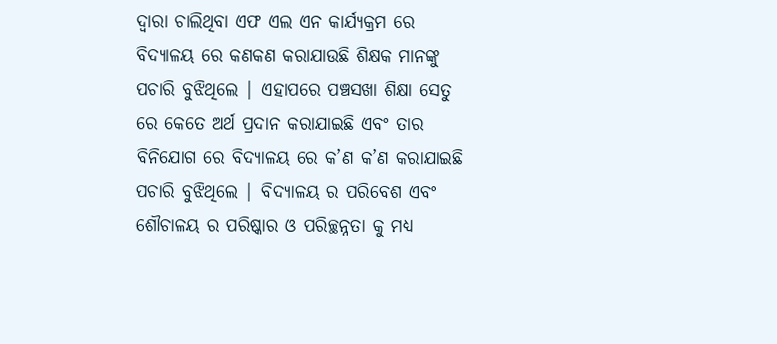ଦ୍ୱାରା ଚାଲିଥିବା ଏଫ ଏଲ ଏନ କାର୍ଯ୍ୟକ୍ରମ ରେ ବିଦ୍ୟାଳୟ ରେ କଣକଣ କରାଯାଉଛି ଶିକ୍ଷକ ମାନଙ୍କୁ ପଚାରି ବୁଝିଥିଲେ | ଏହାପରେ ପଞ୍ଚସଖା ଶିକ୍ଷା ସେତୁ ରେ କେତେ ଅର୍ଥ ପ୍ରଦାନ କରାଯାଇଛି ଏବଂ ତାର ବିନିଯୋଗ ରେ ବିଦ୍ୟାଳୟ ରେ କ’ଣ କ’ଣ କରାଯାଇଛି ପଚାରି ବୁଝିଥିଲେ | ବିଦ୍ୟାଳୟ ର ପରିବେଶ ଏବଂ ଶୌଚାଳୟ ର ପରିଷ୍କାର ଓ ପରିଚ୍ଛନ୍ନତା କୁ ମଧ୍ୟ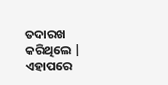ତଦାରଖ କରିଥିଲେ | ଏହାପରେ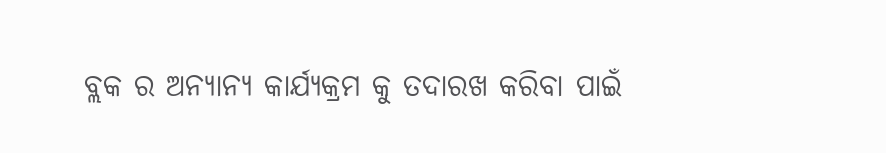ବ୍ଲକ ର ଅନ୍ୟାନ୍ୟ କାର୍ଯ୍ୟକ୍ରମ କୁ ତଦାରଖ କରିବା ପାଇଁ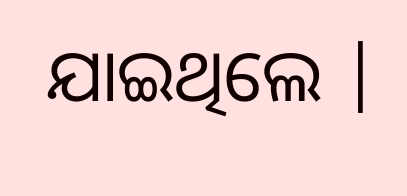ଯାଇଥିଲେ |